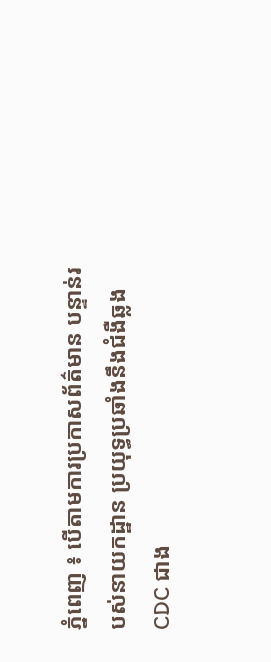ភ្នំពេញ ៖ បើតាមការប្រកាសព័ត៌មាន បន្ទាន់របស់នាយកដ្ឋាន ប្រយុទ្ធប្រឆាំងនឹងជំងឺឆ្លង CDC ជាង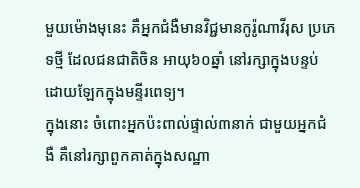មួយម៉ោងមុនេះ គឺអ្នកជំងឺមានវិជ្ជមានកូរ៉ូណាវីរុស ប្រភេទថ្មី ដែលជនជាតិចិន អាយុ៦០ឆ្នាំ នៅរក្សាក្នុងបន្ទប់ ដោយឡែកក្នុងមន្ទីរពេទ្យ។
ក្នុងនោះ ចំពោះអ្នកប៉ះពាល់ផ្ទាល់៣នាក់ ជាមួយអ្នកជំងឺ គឺនៅរក្សាពួកគាត់ក្នុងសណ្ឋា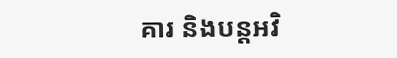គារ និងបន្តអវិ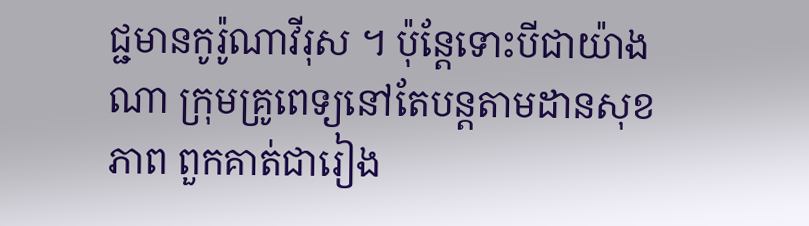ជ្ជមានកូរ៉ូណាវីរុស ។ ប៉ុន្តែទោះបីជាយ៉ាងណា ក្រុមគ្រូពេទ្យនៅតែបន្តតាមដានសុខភាព ពួកគាត់ជារៀង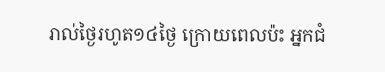រាល់ថ្ងៃរហូត១៤ថ្ងៃ ក្រោយពេលប៉ះ អ្នកជំ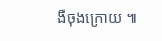ងឺចុងក្រោយ ៕